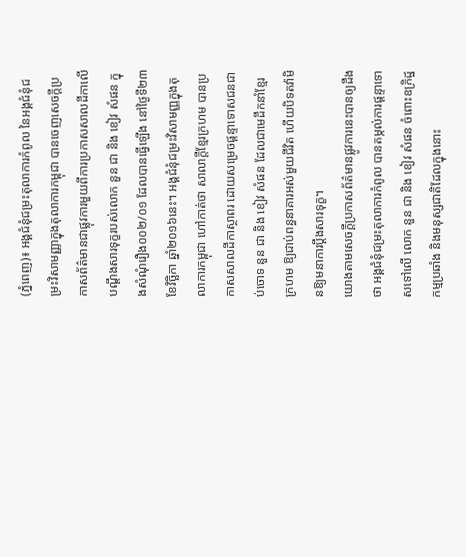(ភ្នំពេញ)៖ អង្គជំនុំជម្រះតុលាការកំពូល នៃអង្គជំនុំជម្រះវិសាមញ្ញាក្នុងតុលាការកម្ពុជា បានចេញសេចក្តីប្រកាសព័ត៌មានជាផ្លុវការមួយពីការប្រកាសសាលដីកាលើ បណ្តឹងសារទុក្ខរបស់លោក នួន ជា និង ខៀវ សំផន ក្នុងសំណុំរឿង០០២/០១ ដែលបានធ្វើឡើង នៅថ្ងៃទី២៣ ខែវិច្ឆិកា ឆ្នាំ២០១៦នេះ។ អង្គជំនុំជម្រះវិសាមញ្ញក្នុងតុលាការកម្ពុជា ហៅកាត់ថា សាលាក្តីខ្មែរក្រហម បានប្រកាសសាលដីកាស្ថាពរ ដោយសម្រេចផ្តន្ទាទោសជនជាប់ចោទ នួន ជា និង ខៀវ សំផន ដែលជាមេដឹកនាំខ្មែរក្រហម ឱ្យជាប់ពន្ធនាគារអស់មួយជីវិត ហើយបិទតវ៉ាមិនឱ្យមនាការប្តឹងសារទុក្ខ។
យោងតាមសេចក្តីប្រកាសព័ត៌មានផ្លូវការនេះបានឲ្យដឹងថា អង្គជំនុំជម្រះតុលាការកំពូល បានតម្កល់ការផ្តន្ទាទោសទៅលើ លោក នួន ជា និង ខៀវ សំផន ចំពោះឧក្រិដ្ឋកម្មប្រឆាំង និងមនុស្សជាតិដែលក្នុងនោះ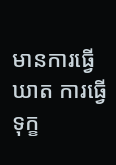មានការធ្វើឃាត ការធ្វើទុក្ខ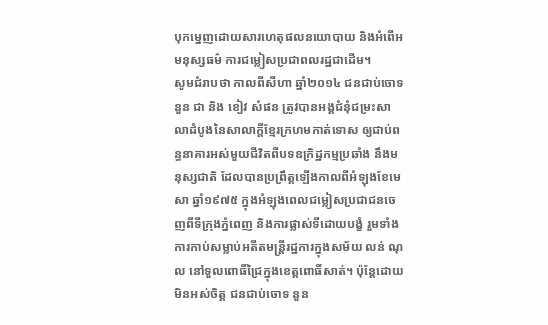បុកម្នេញដោយសារហេតុផលនយោបាយ និងអំពើអមនុស្សធម៌ ការជម្លៀសប្រជាពលរដ្ឋជាដើម។
សូមជំរាបថា កាលពីសីហា ឆ្នាំ២០១៤ ជនជាប់ចោទ នួន ជា និង ខៀវ សំផន ត្រូវបានអង្គជំនុំជម្រះសាលាដំបូងនៃសាលាក្តីខ្មែរក្រហមកាត់ទោស ឲ្យជាប់ពន្ធនាគារអស់មួយជីវិតពីបទឧក្រិដ្ឋកម្មប្រឆាំង នឹងមនុស្សជាតិ ដែលបានប្រព្រឹត្តឡើងកាលពីអំឡុងខែមេសា ឆ្នាំ១៩៧៥ ក្នុងអំឡុងពេលជម្លៀសប្រជាជនចេញពីទីក្រុងភ្នំពេញ និងការផ្លាស់ទីដោយបង្ខំ រួមទាំងការកាប់សម្លាប់អតីតមន្ត្រីរដ្ឋការក្នុងសម័យ លន់ ណុល នៅទួលពោធិ៍ជ្រៃក្នុងខេត្តពោធិ៍សាត់។ ប៉ុន្តែដោយមិនអស់ចិត្ត ជនជាប់ចោទ នួន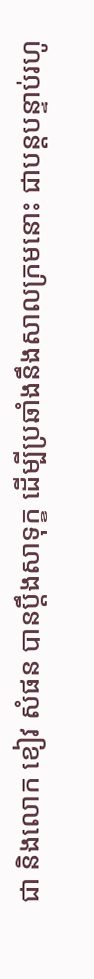ជា និងលោក ខៀវ សំផន បានប្តឹងសាទុក្ខ ដើម្បីប្រឆាំងនឹងសាលក្រមនោះ ជាបន្តបន្ទាប់រហូ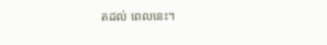តដល់ ពេលនេះ។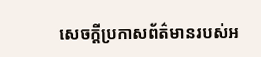សេចក្តីប្រកាសព័ត៌មានរបស់អ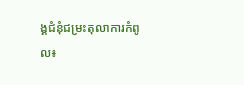ង្គជំនុំជម្រះតុលាការកំពូល៖